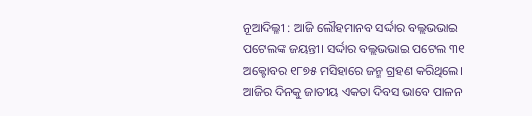ନୂଆଦିଲ୍ଳୀ : ଆଜି ଲୌହମାନବ ସର୍ଦ୍ଦାର ବଲ୍ଲଭଭାଇ ପଟେଲଙ୍କ ଜୟନ୍ତୀ। ସର୍ଦ୍ଦାର ବଲ୍ଲଭଭାଇ ପଟେଲ ୩୧ ଅକ୍ଟୋବର ୧୮୭୫ ମସିହାରେ ଜନ୍ମ ଗ୍ରହଣ କରିଥିଲେ। ଆଜିର ଦିନକୁ ଜାତୀୟ ଏକତା ଦିବସ ଭାବେ ପାଳନ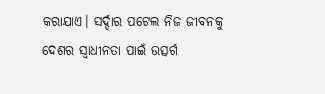କରାଯାଏ। ସର୍ଦ୍ଦାର ପଟେଲ ନିଜ ଜୀବନକୁ ଦେଶର ସ୍ୱାଧୀନତା ପାଇଁ ଉତ୍ସର୍ଗ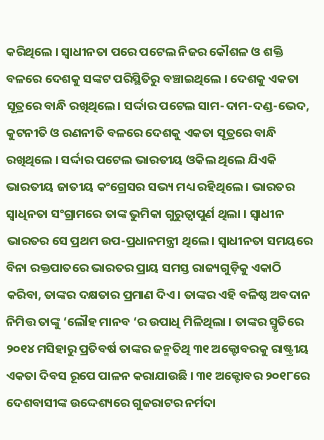କରିଥିଲେ । ସ୍ୱାଧୀନତା ପରେ ପଟେଲ ନିଜର କୌଶଳ ଓ ଶକ୍ତି ବଳରେ ଦେଶକୁ ସଙ୍କଟ ପରିସ୍ଥିତିରୁ ବଞ୍ଚାଇଥିଲେ । ଦେଶକୁ ଏକତା ସୂତ୍ରରେ ବାନ୍ଧି ରଖିଥିଲେ। ସର୍ଦ୍ଦାର ପଟେଲ ସାମ-ଦାମ-ଦଣ୍ଡ-ଭେଦ, କୁଟନୀତି ଓ ରଣନୀତି ବଳରେ ଦେଶକୁ ଏକତା ସୂତ୍ରରେ ବାନ୍ଧି ରଖିଥିଲେ । ସର୍ଦ୍ଦାର ପଟେଲ ଭାରତୀୟ ଓକିଲ ଥିଲେ ଯିଏକି ଭାରତୀୟ ଜାତୀୟ କଂଗ୍ରେସର ସଭ୍ୟ ମଧ୍ୟ ରହିଥିଲେ । ଭାରତର ସ୍ୱାଧିନତା ସଂଗ୍ରାମରେ ତାଙ୍କ ଭୁମିକା ଗୁରୁତ୍ୱାପୁର୍ଣ ଥିଲା । ସ୍ୱାଧୀନ ଭାରତର ସେ ପ୍ରଥମ ଉପ-ପ୍ରଧାନମନ୍ତ୍ରୀ ଥିଲେ । ସ୍ୱାଧୀନତା ସମୟରେ ବିନା ରକ୍ତପାତରେ ଭାରତର ପ୍ରାୟ ସମସ୍ତ ରାଜ୍ୟଗୁଡ଼ିକୁ ଏକାଠି କରିବା, ତାଙ୍କର ଦକ୍ଷତାର ପ୍ରମାଣ ଦିଏ । ତାଙ୍କର ଏହି ବଳିଷ୍ଠ ଅବଦାନ ନିମିତ୍ତ ତାଙ୍କୁ ‘ଲୌହ ମାନବ ‘ର ଉପାଧି ମିଳିଥିଲା । ତାଙ୍କର ସ୍ମୃତିରେ ୨୦୧୪ ମସିହାରୁ ପ୍ରତିବର୍ଷ ତାଙ୍କର ଜନ୍ମତିଥି ୩୧ ଅକ୍ଟୋବରକୁ ରାଷ୍ଟ୍ରୀୟ ଏକତା ଦିବସ ରୂପେ ପାଳନ କରାଯାଉଛି । ୩୧ ଅକ୍ଟୋବର ୨୦୧୮ରେ ଦେଶବାସୀଙ୍କ ଉଦ୍ଦେଶ୍ୟରେ ଗୁଜରାଟର ନର୍ମଦା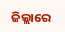ଜିଲ୍ଲାରେ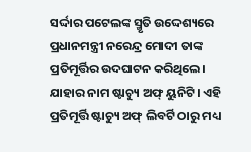ସର୍ଦ୍ଦାର ପଟେଲଙ୍କ ସ୍ମୃତି ଉଦ୍ଦେଶ୍ୟରେ ପ୍ରଧାନମନ୍ତ୍ରୀ ନରେନ୍ଦ୍ର ମୋଦୀ ତାଙ୍କ ପ୍ରତିମୂର୍ତ୍ତିର ଉଦଘାଟନ କରିଥିଲେ। ଯାହାର ନାମ ଷ୍ଟାଚ୍ୟୁ ଅଫ୍ ୟୁନିଟି। ଏହି ପ୍ରତିମୂର୍ତ୍ତି ଷ୍ଟାଚ୍ୟୁ ଅଫ୍ ଲିବର୍ଟି ଠାରୁ ମଧ୍ୟ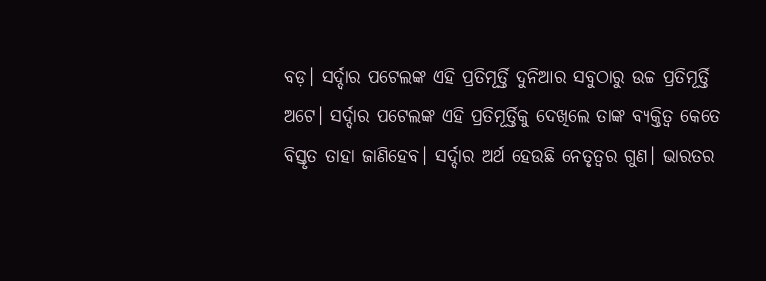ବଡ଼। ସର୍ଦ୍ଦାର ପଟେଲଙ୍କ ଏହି ପ୍ରତିମୂର୍ତ୍ତି ଦୁନିଆର ସବୁଠାରୁ ଉଚ୍ଚ ପ୍ରତିମୂର୍ତ୍ତି ଅଟେ। ସର୍ଦ୍ଦାର ପଟେଲଙ୍କ ଏହି ପ୍ରତିମୂର୍ତ୍ତିକୁ ଦେଖିଲେ ତାଙ୍କ ବ୍ୟକ୍ତିତ୍ୱ କେତେ ବିସ୍ତୃତ ତାହା ଜାଣିହେବ। ସର୍ଦ୍ଦାର ଅର୍ଥ ହେଉଛି ନେତୃତ୍ୱର ଗୁଣ। ଭାରତର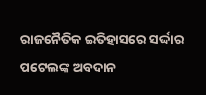ରାଜନୈତିକ ଇତିହାସରେ ସର୍ଦ୍ଦାର ପଟେଲଙ୍କ ଅବଦାନ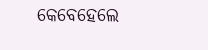କେବେହେଲେ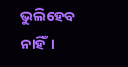ଭୁଲିହେବ ନାହିଁ।